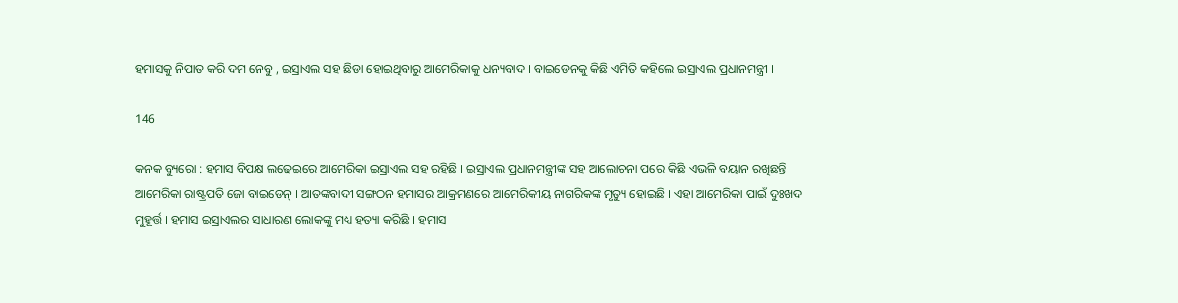ହମାସକୁ ନିପାତ କରି ଦମ ନେବୁ , ଇସ୍ରାଏଲ ସହ ଛିଡା ହୋଇଥିବାରୁ ଆମେରିକାକୁ ଧନ୍ୟବାଦ । ବାଇଡେନକୁ କିଛି ଏମିତି କହିଲେ ଇସ୍ରାଏଲ ପ୍ରଧାନମନ୍ତ୍ରୀ ।

146

କନକ ବ୍ୟୁରୋ : ହମାସ ବିପକ୍ଷ ଲଢେଇରେ ଆମେରିକା ଇସ୍ରାଏଲ ସହ ରହିଛି । ଇସ୍ରାଏଲ ପ୍ରଧାନମନ୍ତ୍ରୀଙ୍କ ସହ ଆଲୋଚନା ପରେ କିଛି ଏଭଳି ବୟାନ ରଖିଛନ୍ତି ଆମେରିକା ରାଷ୍ଟ୍ରପତି ଜୋ ବାଇଡେନ୍ । ଆତଙ୍କବାଦୀ ସଙ୍ଗଠନ ହମାସର ଆକ୍ରମଣରେ ଆମେରିକୀୟ ନାଗରିକଙ୍କ ମୃତ୍ୟୁ ହୋଇଛି । ଏହା ଆମେରିକା ପାଇଁ ଦୁଃଖଦ ମୁହୂର୍ତ୍ତ । ହମାସ ଇସ୍ରାଏଲର ସାଧାରଣ ଲୋକଙ୍କୁ ମଧ୍ୟ ହତ୍ୟା କରିଛି । ହମାସ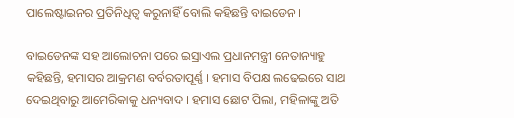ପାଲେଷ୍ଟାଇନର ପ୍ରତିନିଧିତ୍ୱ କରୁନାହିଁ ବୋଲି କହିଛନ୍ତି ବାଇଡେନ ।

ବାଇଡେନଙ୍କ ସହ ଆଲୋଚନା ପରେ ଇସ୍ରାଏଲ ପ୍ରଧାନମନ୍ତ୍ରୀ ନେତାନ୍ୟାହୁ କହିଛନ୍ତି, ହମାସର ଆକ୍ରମଣ ବର୍ବରତାପୂର୍ଣ୍ଣ । ହମାସ ବିପକ୍ଷ ଲଢେଇରେ ସାଥ ଦେଇଥିବାରୁ ଆମେରିକାକୁ ଧନ୍ୟବାଦ । ହମାସ ଛୋଟ ପିଲା, ମହିଳାଙ୍କୁ ଅତି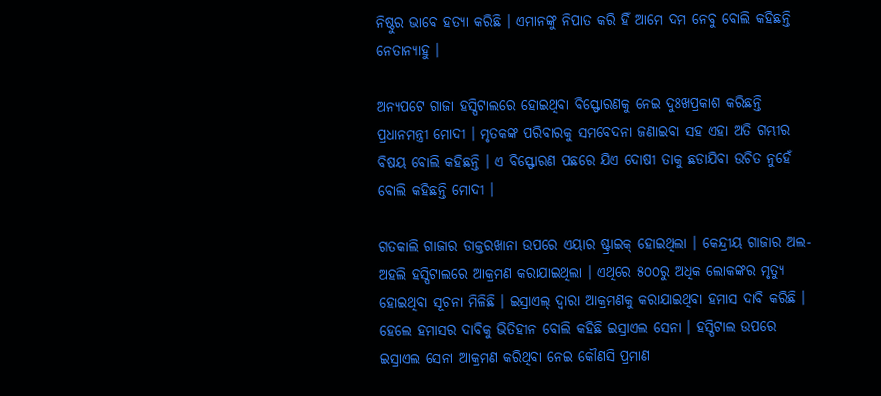ନିଷ୍ଠୁର ଭାବେ ହତ୍ୟା କରିଛି । ଏମାନଙ୍କୁ ନିପାତ କରି ହିଁ ଆମେ ଦମ ନେବୁ ବୋଲି କହିଛନ୍ତି ନେତାନ୍ୟାହୁ ।

ଅନ୍ୟପଟେ ଗାଜା ହସ୍ପିଟାଲରେ ହୋଇଥିବା ବିସ୍ଫୋରଣକୁ ନେଇ ଦୁଃଖପ୍ରକାଶ କରିଛନ୍ତି ପ୍ରଧାନମନ୍ତ୍ରୀ ମୋଦୀ । ମୃତକଙ୍କ ପରିବାରକୁ ସମବେଦନା ଜଣାଇବା ସହ ଏହା ଅତି ଗମ୍ଭୀର ବିଷୟ ବୋଲି କହିଛନ୍ତି । ଏ ବିସ୍ଫୋରଣ ପଛରେ ଯିଏ ଦୋଷୀ ତାକୁ ଛଡାଯିବା ଉଚିତ ନୁହେଁ ବୋଲି କହିଛନ୍ତି ମୋଦୀ ।

ଗତକାଲି ଗାଜାର ଡାକ୍ତରଖାନା ଉପରେ ଏୟାର ଷ୍ଟ୍ରାଇକ୍ ହୋଇଥିଲା । କେନ୍ଦ୍ରୀୟ ଗାଜାର ଅଲ-ଅହଲି ହସ୍ପିଟାଲରେ ଆକ୍ରମଣ କରାଯାଇଥିଲା । ଏଥିରେ ୫୦୦ରୁ ଅଧିକ ଲୋକଙ୍କର ମୃତ୍ୟୁ ହୋଇଥିବା ସୂଚନା ମିଳିଛି । ଇସ୍ରାଏଲ୍ ଦ୍ୱାରା ଆକ୍ରମଣକୁ କରାଯାଇଥିବା ହମାସ ଦାବି କରିଛି । ହେଲେ ହମାସର ଦାବିକୁ ଭିତିହୀନ ବୋଲି କହିଛି ଇସ୍ରାଏଲ ସେନା । ହସ୍ପିଟାଲ ଉପରେ ଇସ୍ରାଏଲ ସେନା ଆକ୍ରମଣ କରିଥିବା ନେଇ କୌଣସି ପ୍ରମାଣ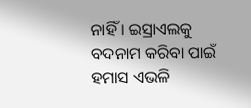ନାହିଁ । ଇସ୍ରାଏଲକୁ ବଦନାମ କରିବା ପାଇଁ ହମାସ ଏଭଳି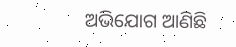ଅଭିଯୋଗ ଆଣିଛି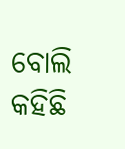ବୋଲି କହିଛି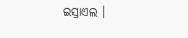ଇସ୍ରାଏଲ ।